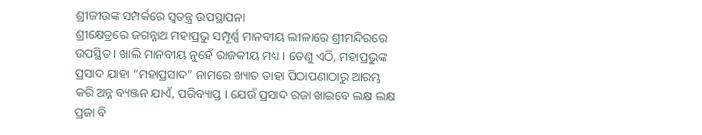ଶ୍ରୀଜୀଉଙ୍କ ସମ୍ପର୍କରେ ସ୍ୱତନ୍ତ୍ର ଉପସ୍ଥାପନା
ଶ୍ରୀକ୍ଷେତ୍ରରେ ଜଗନ୍ନାଥ ମହାପ୍ରଭୁ ସମ୍ପୂର୍ଣ୍ଣ ମାନବୀୟ ଲୀଳାରେ ଶ୍ରୀମନ୍ଦିରରେ ଉପସ୍ଥିତ । ଖାଲି ମାନବୀୟ ନୁହେଁ ରାଜକୀୟ ମଧ୍ୟ । ତେଣୁ ଏଠି, ମହାପ୍ରଭୁଙ୍କ ପ୍ରସାଦ ଯାହା “ମହାପ୍ରସାଦ” ନାମରେ ଖ୍ୟାତ ତାହା ପିଠାପଣାଠାରୁ ଆରମ୍ଭ କରି ଅନ୍ନ ବ୍ୟଞ୍ଜନ ଯାଏଁ, ପରିବ୍ୟାପ୍ତ । ଯେଉଁ ପ୍ରସାଦ ରଜା ଖାଇବେ ଲକ୍ଷ ଲକ୍ଷ ପ୍ରଜା ବି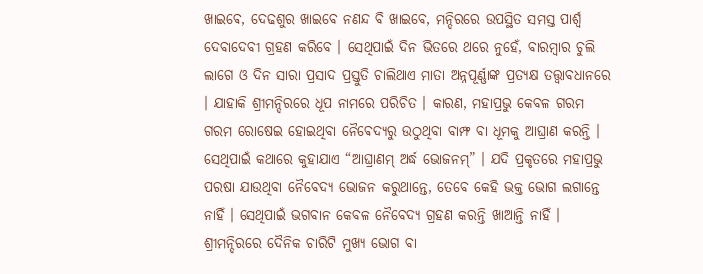ଖାଇଵେ, ଦେଢଶୁର ଖାଇବେ ନଣନ୍ଦ ବି ଖାଇବେ, ମନ୍ଦିରରେ ଉପସ୍ଥିତ ସମସ୍ତ ପାର୍ଶ୍ଵ ଦେବାଦେବୀ ଗ୍ରହଣ କରିବେ । ସେଥିପାଇଁ ଦିନ ଭିତରେ ଥରେ ନୁହେଁ, ବାରମ୍ବାର ଚୁଲି ଲାଗେ ଓ ଦିନ ସାରା ପ୍ରସାଦ ପ୍ରସ୍ତୁତି ଚାଲିଥାଏ ମାତା ଅନ୍ନପୂର୍ଣ୍ଣାଙ୍କ ପ୍ରତ୍ୟକ୍ଷ ତତ୍ତ୍ଵାବଧାନରେ । ଯାହାକି ଶ୍ରୀମନ୍ଦିରରେ ଧୂପ ନାମରେ ପରିଚିତ । କାରଣ, ମହାପ୍ରଭୁ କେବଳ ଗରମ ଗରମ ରୋଷେଇ ହୋଇଥିବା ନୈଵେଦ୍ୟରୁ ଉଠୁଥିବା ବାମ୍ଫ ବା ଧୂମକୁ ଆଘ୍ରାଣ କରନ୍ତି । ସେଥିପାଇଁ କଥାରେ କୁହାଯାଏ “ଆଘ୍ରାଣମ୍ ଅର୍ଦ୍ଧ ଭୋଜନମ୍” । ଯଦି ପ୍ରକୃତରେ ମହାପ୍ରଭୁ ପରଷା ଯାଉଥିବା ନୈବେଦ୍ୟ ଭୋଜନ କରୁଥାନ୍ତେ, ତେବେ କେହି ଭକ୍ତ ଭୋଗ ଲଗାନ୍ତେ ନାହିଁ । ସେଥିପାଇଁ ଭଗବାନ କେବଳ ନୈବେଦ୍ୟ ଗ୍ରହଣ କରନ୍ତି ଖାଆନ୍ତି ନାହିଁ ।
ଶ୍ରୀମନ୍ଦିରରେ ଦୈନିକ ଚାରିଟି ମୁଖ୍ୟ ଭୋଗ ବା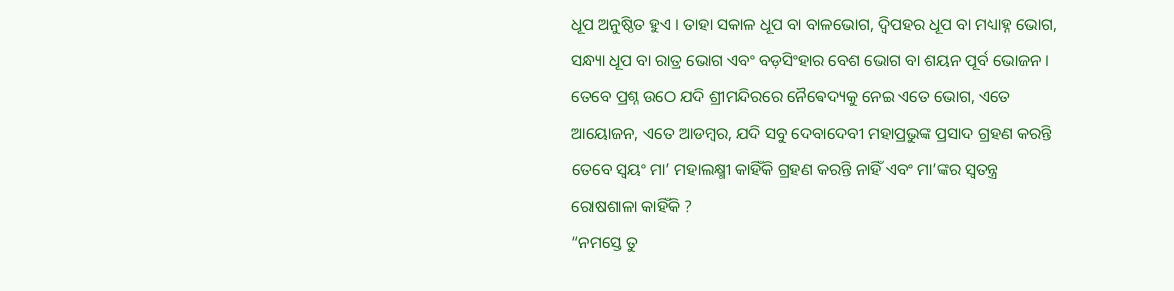ଧୂପ ଅନୁଷ୍ଠିତ ହୁଏ । ତାହା ସକାଳ ଧୂପ ବା ବାଳଭୋଗ, ଦ୍ଵିପହର ଧୂପ ବା ମଧ୍ୟାହ୍ନ ଭୋଗ, ସନ୍ଧ୍ୟା ଧୂପ ବା ରାତ୍ର ଭୋଗ ଏବଂ ବଡ଼ସିଂହାର ବେଶ ଭୋଗ ବା ଶୟନ ପୂର୍ବ ଭୋଜନ । ତେବେ ପ୍ରଶ୍ନ ଉଠେ ଯଦି ଶ୍ରୀମନ୍ଦିରରେ ନୈଵେଦ୍ୟକୁ ନେଇ ଏତେ ଭୋଗ, ଏତେ ଆୟୋଜନ, ଏତେ ଆଡମ୍ଵର, ଯଦି ସବୁ ଦେବାଦେବୀ ମହାପ୍ରଭୁଙ୍କ ପ୍ରସାଦ ଗ୍ରହଣ କରନ୍ତି ତେବେ ସ୍ଵୟଂ ମା’ ମହାଲକ୍ଷ୍ମୀ କାହିଁକି ଗ୍ରହଣ କରନ୍ତି ନାହିଁ ଏବଂ ମା’ଙ୍କର ସ୍ଵତନ୍ତ୍ର ରୋଷଶାଳା କାହିଁକି ?
“ନମସ୍ତେ ତୁ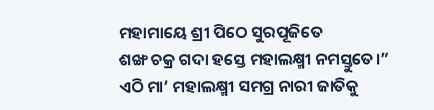ମହାମାୟେ ଶ୍ରୀ ପିଠେ ସୁରପୂଜିତେ
ଶଙ୍ଖ ଚକ୍ର ଗଦା ହସ୍ତେ ମହାଲକ୍ଷ୍ମୀ ନମସ୍ତୁତେ।”
ଏଠି ମା’ ମହାଲକ୍ଷ୍ମୀ ସମଗ୍ର ନାରୀ ଜାତିକୁ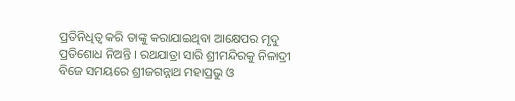ପ୍ରତିନିଧିତ୍ଵ କରି ତାଙ୍କୁ କରାଯାଇଥିବା ଆକ୍ଷେପର ମୃଦୁ ପ୍ରତିଶୋଧ ନିଅନ୍ତି । ରଥଯାତ୍ରା ସାରି ଶ୍ରୀମନ୍ଦିରକୁ ନିଳାଦ୍ରୀ ବିଜେ ସମୟରେ ଶ୍ରୀଜଗନ୍ନାଥ ମହାପ୍ରଭୁ ଓ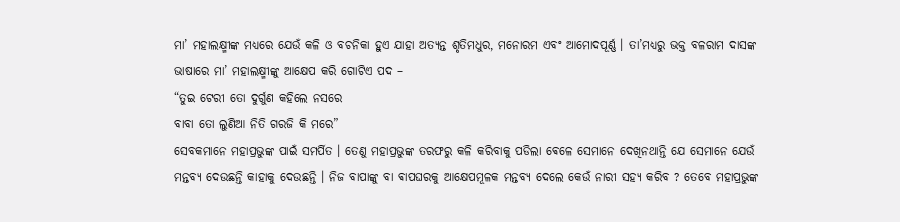ମା’ ମହାଲକ୍ଷ୍ମୀଙ୍କ ମଧ୍ୟରେ ଯେଉଁ କଳି ଓ ବଚନିକା ହୁଏ ଯାହା ଅତ୍ୟନ୍ତ ଶୃତିମଧୁର, ମନୋରମ ଏବଂ ଆମୋଦପୂର୍ଣ୍ଣ । ତା’ମଧ୍ୟରୁ ଭକ୍ତ ବଳରାମ ଦାସଙ୍କ ଭାଷାରେ ମା’ ମହାଲକ୍ଷ୍ମୀଙ୍କୁ ଆକ୍ଷେପ କରି ଗୋଟିଏ ପଦ –
“ତୁଇ ଟେରୀ ତୋ ଦୁର୍ଗୁଣ କହିଲେ ନସରେ
ବାବା ତୋ ଲୁଣିଆ ନିତି ଗରଜି କି ମରେ”
ସେବକମାନେ ମହାପ୍ରଭୁଙ୍କ ପାଇଁ ସମର୍ପିତ । ତେଣୁ ମହାପ୍ରଭୁଙ୍କ ତରଫରୁ କଳି କରିବାକୁ ପଡିଲା ଵେଳେ ସେମାନେ ଦେଖିନଥାନ୍ତି ଯେ ସେମାନେ ଯେଉଁ ମନ୍ତବ୍ୟ ଦେଉଛନ୍ତି କାହାକୁ ଦେଉଛନ୍ତି । ନିଜ ବାପାଙ୍କୁ ବା ଵାପଘରକୁ ଆକ୍ଷେପମୂଳକ ମନ୍ତବ୍ୟ ଦେଲେ କେଉଁ ନାରୀ ସହ୍ୟ କରିବ ? ତେବେ ମହାପ୍ରଭୁଙ୍କ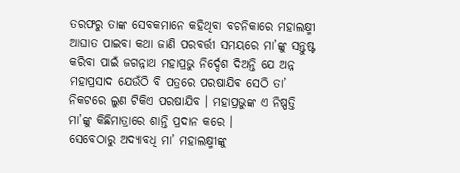ତରଫରୁ ତାଙ୍କ ସେବକମାନେ କହିଥିବା ବଚନିକାରେ ମହାଲକ୍ଷ୍ମୀ ଆଘାତ ପାଇବା କଥା ଜାଣି ପରବର୍ତ୍ତୀ ସମୟରେ ମା’ଙ୍କୁ ସନ୍ତୁଷ୍ଟ କରିବା ପାଇଁ ଜଗନ୍ନାଥ ମହାପ୍ରଭୁ ନିର୍ଦ୍ଦେଶ ଦିଅନ୍ତି ଯେ ଅନ୍ନ ମହାପ୍ରସାଦ ଯେଉଁଠି ବି ପତ୍ରରେ ପରଷାଯିଵ ସେଠି ତା’ ନିକଟରେ ଲୁଣ ଟିକିଏ ପରଷାଯିବ । ମହାପ୍ରଭୁଙ୍କ ଏ ନିଷ୍ପତ୍ତି ମା’ଙ୍କୁ କିଛିମାତ୍ରାରେ ଶାନ୍ତି ପ୍ରଦାନ କରେ ।
ସେବେଠାରୁ ଅଦ୍ୟାବଧି ମା’ ମହାଲକ୍ଷ୍ମୀଙ୍କୁ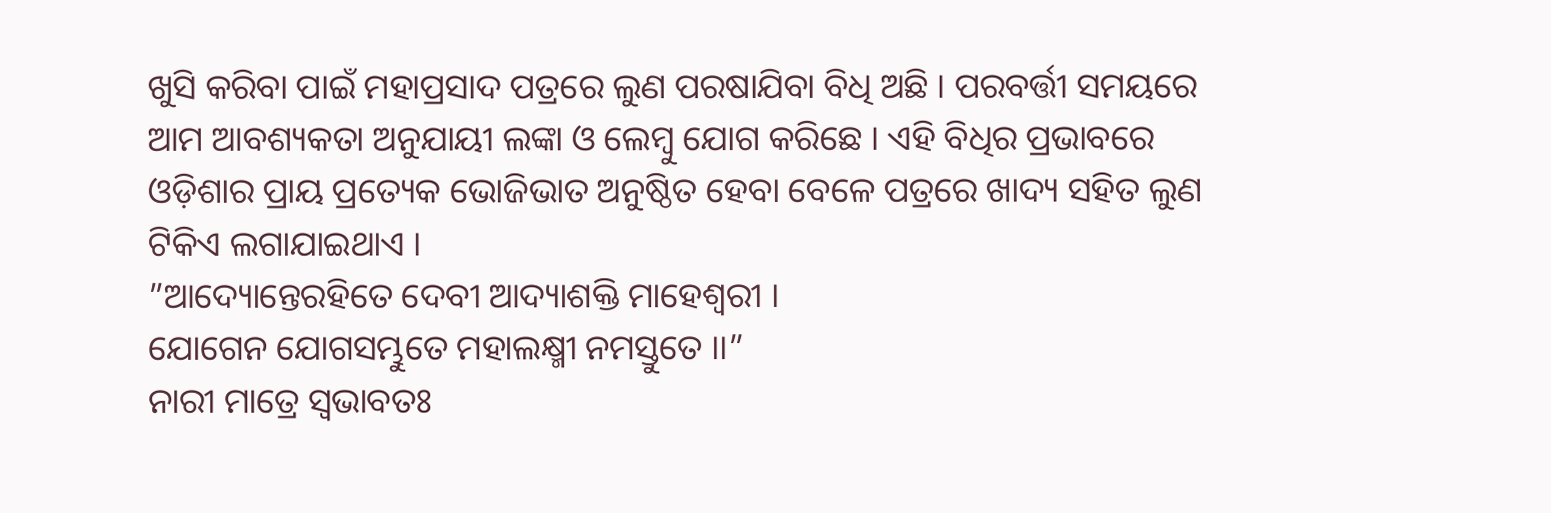ଖୁସି କରିବା ପାଇଁ ମହାପ୍ରସାଦ ପତ୍ରରେ ଲୁଣ ପରଷାଯିବା ବିଧି ଅଛି । ପରବର୍ତ୍ତୀ ସମୟରେ ଆମ ଆବଶ୍ୟକତା ଅନୁଯାୟୀ ଲଙ୍କା ଓ ଲେମ୍ବୁ ଯୋଗ କରିଛେ । ଏହି ବିଧିର ପ୍ରଭାବରେ ଓଡ଼ିଶାର ପ୍ରାୟ ପ୍ରତ୍ୟେକ ଭୋଜିଭାତ ଅନୁଷ୍ଠିତ ହେବା ବେଳେ ପତ୍ରରେ ଖାଦ୍ୟ ସହିତ ଲୁଣ ଟିକିଏ ଲଗାଯାଇଥାଏ ।
”ଆଦ୍ୟୋନ୍ତେରହିତେ ଦେବୀ ଆଦ୍ୟାଶକ୍ତି ମାହେଶ୍ୱରୀ ।
ଯୋଗେନ ଯୋଗସମ୍ଭୁତେ ମହାଲକ୍ଷ୍ମୀ ନମସ୍ତୁତେ ।।”
ନାରୀ ମାତ୍ରେ ସ୍ୱଭାବତଃ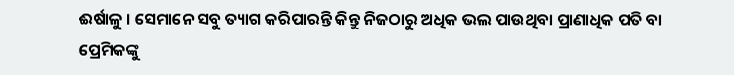ଈର୍ଷାଳୁ । ସେମାନେ ସବୁ ତ୍ୟାଗ କରିପାରନ୍ତି କିନ୍ତୁ ନିଜଠାରୁ ଅଧିକ ଭଲ ପାଉଥିବା ପ୍ରାଣାଧିକ ପତି ବା ପ୍ରେମିକଙ୍କୁ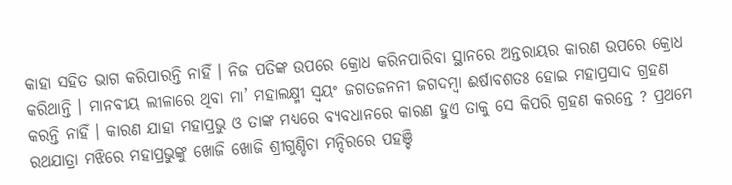କାହା ସହିତ ଭାଗ କରିପାରନ୍ତି ନାହିଁ । ନିଜ ପତିଙ୍କ ଉପରେ କ୍ରୋଧ କରିନପାରିବା ସ୍ଥାନରେ ଅନ୍ତରାୟର କାରଣ ଉପରେ କ୍ରୋଧ କରିଥାନ୍ତି । ମାନବୀୟ ଲୀଳାରେ ଥିବା ମା’ ମହାଲକ୍ଷ୍ମୀ ସ୍ଵୟଂ ଜଗତଜନନୀ ଜଗଦମ୍ଵା ଈର୍ଷାବଶତଃ ହୋଇ ମହାପ୍ରସାଦ ଗ୍ରହଣ କରନ୍ତି ନାହିଁ । କାରଣ ଯାହା ମହାପ୍ରଭୁ ଓ ତାଙ୍କ ମଧ୍ୟରେ ବ୍ୟବଧାନରେ କାରଣ ହୁଏ ତାକୁ ସେ କିପରି ଗ୍ରହଣ କରନ୍ତେ ? ପ୍ରଥମେ ରଥଯାତ୍ରା ମଝିରେ ମହାପ୍ରଭୁଙ୍କୁ ଖୋଜି ଖୋଜି ଶ୍ରୀଗୁଣ୍ଡିଚା ମନ୍ଦିରରେ ପହଞ୍ଚି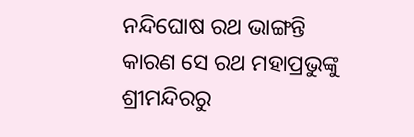ନନ୍ଦିଘୋଷ ରଥ ଭାଙ୍ଗନ୍ତି କାରଣ ସେ ରଥ ମହାପ୍ରଭୁଙ୍କୁ ଶ୍ରୀମନ୍ଦିରରୁ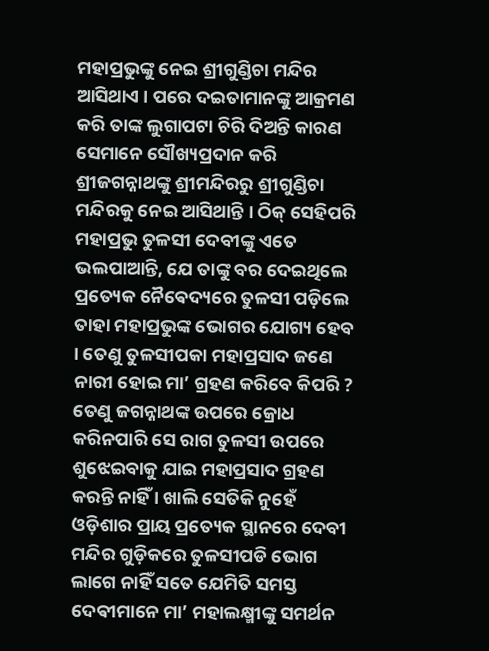ମହାପ୍ରଭୁଙ୍କୁ ନେଇ ଶ୍ରୀଗୁଣ୍ଡିଚା ମନ୍ଦିର ଆସିଥାଏ । ପରେ ଦଇତାମାନଙ୍କୁ ଆକ୍ରମଣ କରି ତାଙ୍କ ଲୁଗାପଟା ଚିରି ଦିଅନ୍ତି କାରଣ ସେମାନେ ସୌଖ୍ୟପ୍ରଦାନ କରି ଶ୍ରୀଜଗନ୍ନାଥଙ୍କୁ ଶ୍ରୀମନ୍ଦିରରୁ ଶ୍ରୀଗୁଣ୍ଡିଚା ମନ୍ଦିରକୁ ନେଇ ଆସିଥାନ୍ତି । ଠିକ୍ ସେହିପରି ମହାପ୍ରଭୁ ତୁଳସୀ ଦେବୀଙ୍କୁ ଏତେ ଭଲପାଆନ୍ତି, ଯେ ତାଙ୍କୁ ବର ଦେଇଥିଲେ ପ୍ରତ୍ୟେକ ନୈଵେଦ୍ୟରେ ତୁଳସୀ ପଡ଼ିଲେ ତାହା ମହାପ୍ରଭୁଙ୍କ ଭୋଗର ଯୋଗ୍ୟ ହେବ । ତେଣୁ ତୁଳସୀପକା ମହାପ୍ରସାଦ ଜଣେ ନାରୀ ହୋଇ ମା’ ଗ୍ରହଣ କରିବେ କିପରି ? ତେଣୁ ଜଗନ୍ନାଥଙ୍କ ଉପରେ କ୍ରୋଧ କରିନପାରି ସେ ରାଗ ତୁଳସୀ ଉପରେ ଶୁଝେଇବାକୁ ଯାଇ ମହାପ୍ରସାଦ ଗ୍ରହଣ କରନ୍ତି ନାହିଁ । ଖାଲି ସେତିକି ନୁହେଁ ଓଡ଼ିଶାର ପ୍ରାୟ ପ୍ରତ୍ୟେକ ସ୍ଥାନରେ ଦେବୀ ମନ୍ଦିର ଗୁଡ଼ିକରେ ତୁଳସୀପଡି ଭୋଗ ଲାଗେ ନାହିଁ ସତେ ଯେମିତି ସମସ୍ତ ଦେଵୀମାନେ ମା’ ମହାଲକ୍ଷ୍ମୀଙ୍କୁ ସମର୍ଥନ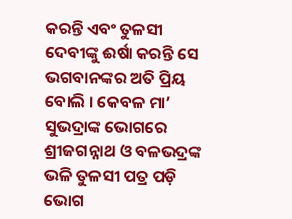କରନ୍ତି ଏବଂ ତୁଳସୀ ଦେବୀଙ୍କୁ ଈର୍ଷା କରନ୍ତି ସେ ଭଗବାନଙ୍କର ଅତି ପ୍ରିୟ ବୋଲି । କେବଳ ମା’ ସୁଭଦ୍ରାଙ୍କ ଭୋଗରେ ଶ୍ରୀଜଗନ୍ନାଥ ଓ ବଳଭଦ୍ରଙ୍କ ଭଳି ତୁଳସୀ ପତ୍ର ପଡ଼ି ଭୋଗ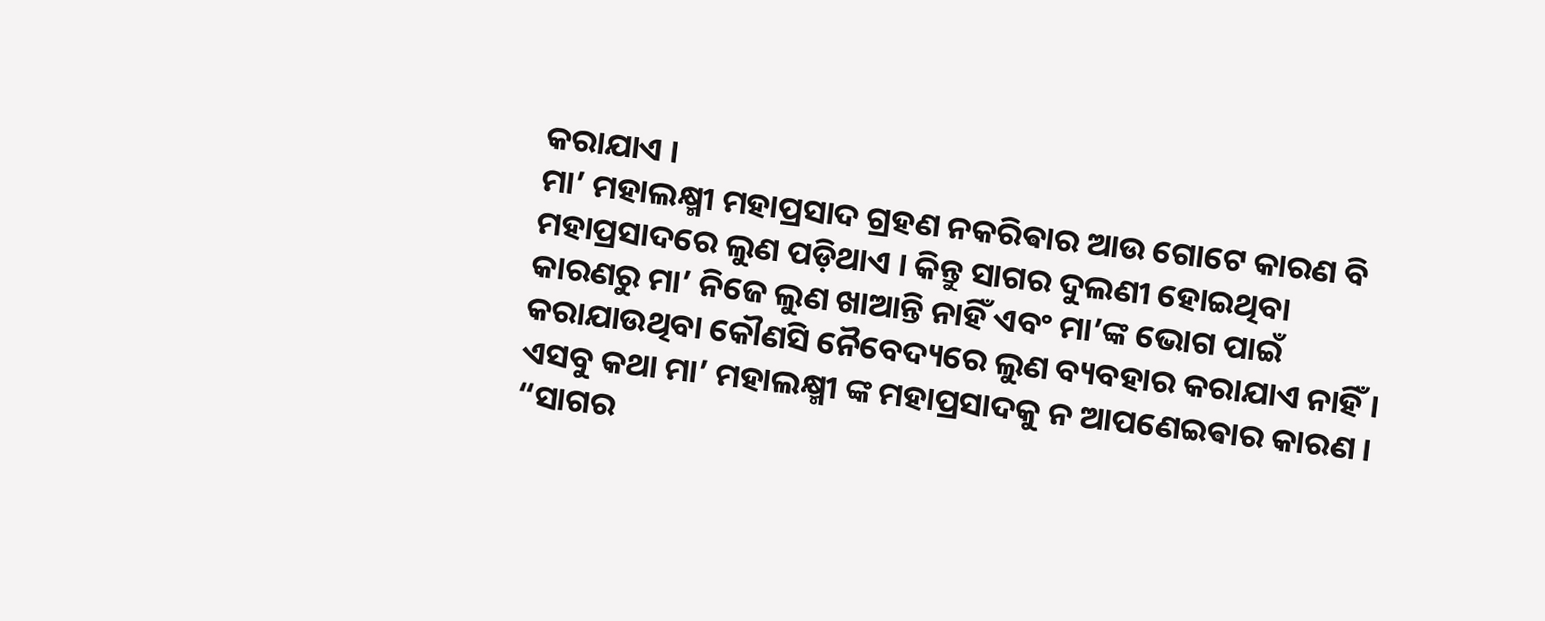କରାଯାଏ ।
ମା’ ମହାଲକ୍ଷ୍ମୀ ମହାପ୍ରସାଦ ଗ୍ରହଣ ନକରିଵାର ଆଉ ଗୋଟେ କାରଣ ବି ମହାପ୍ରସାଦରେ ଲୁଣ ପଡ଼ିଥାଏ । କିନ୍ତୁ ସାଗର ଦୁଲଣୀ ହୋଇଥିବା କାରଣରୁ ମା’ ନିଜେ ଲୁଣ ଖାଆନ୍ତି ନାହିଁ ଏବଂ ମା’ଙ୍କ ଭୋଗ ପାଇଁ କରାଯାଉଥିବା କୌଣସି ନୈବେଦ୍ୟରେ ଲୁଣ ବ୍ୟବହାର କରାଯାଏ ନାହିଁ । ଏସବୁ କଥା ମା’ ମହାଲକ୍ଷ୍ମୀ ଙ୍କ ମହାପ୍ରସାଦକୁ ନ ଆପଣେଇଵାର କାରଣ ।
“ସାଗର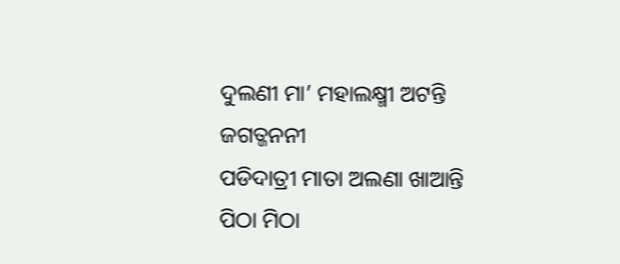ଦୁଲଣୀ ମା’ ମହାଲକ୍ଷ୍ମୀ ଅଟନ୍ତି ଜଗତ୍ଜନନୀ
ପଡିଦାତ୍ରୀ ମାତା ଅଲଣା ଖାଆନ୍ତି
ପିଠା ମିଠା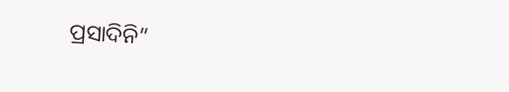ପ୍ରସାଦିନି”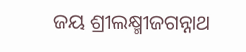ଜୟ ଶ୍ରୀଲକ୍ଷ୍ମୀଜଗନ୍ନାଥ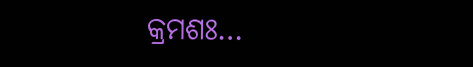କ୍ରମଶଃ…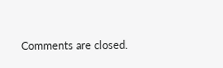Comments are closed.